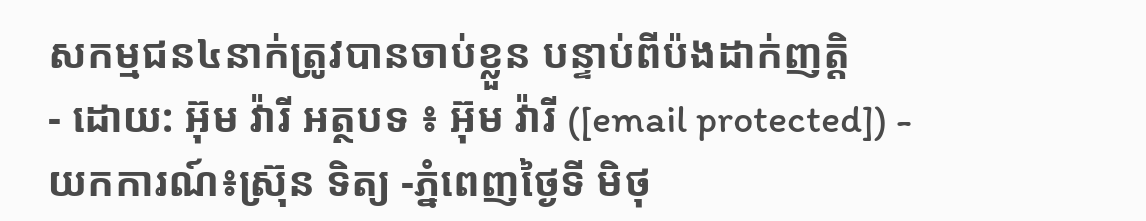សកម្មជន៤នាក់ត្រូវបានចាប់ខ្លួន បន្ទាប់ពីប៉ងដាក់ញត្តិ
- ដោយ: អ៊ុម វ៉ារី អត្ថបទ ៖ អ៊ុម វ៉ារី ([email protected]) - យកការណ៍៖ស្រ៊ុន ទិត្យ -ភ្នំពេញថ្ងៃទី មិថុ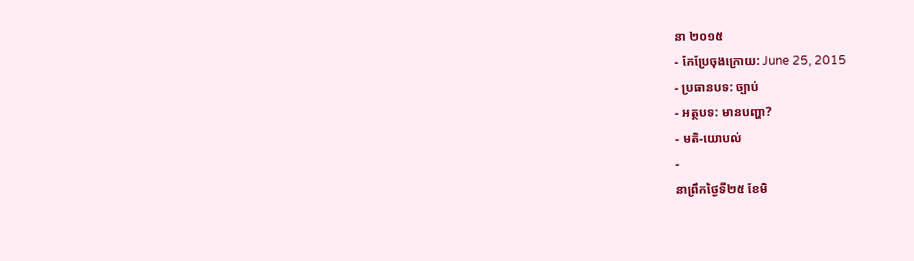នា ២០១៥
- កែប្រែចុងក្រោយ: June 25, 2015
- ប្រធានបទ: ច្បាប់
- អត្ថបទ: មានបញ្ហា?
- មតិ-យោបល់
-
នាព្រឹកថ្ងៃទី២៥ ខែមិ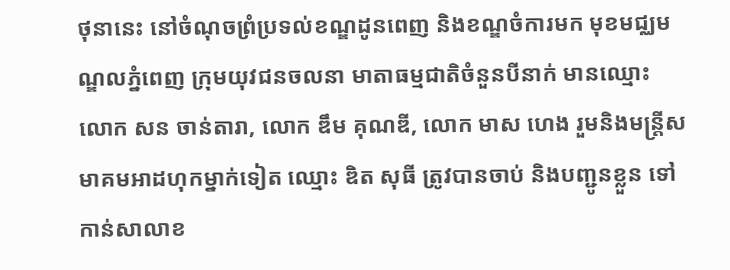ថុនានេះ នៅចំណុចព្រំប្រទល់ខណ្ឌដូនពេញ និងខណ្ឌចំការមក មុខមជ្ឈមណ្ឌលភ្នំពេញ ក្រុមយុវជនចលនា មាតាធម្មជាតិចំនួនបីនាក់ មានឈ្មោះ លោក សន ចាន់តារា, លោក ឌឹម គុណឌី, លោក មាស ហេង រួមនិងមន្រ្តីសមាគមអាដហុកម្នាក់ទៀត ឈ្មោះ ឌិត សុធី ត្រូវបានចាប់ និងបញ្ជូនខ្លួន ទៅកាន់សាលាខ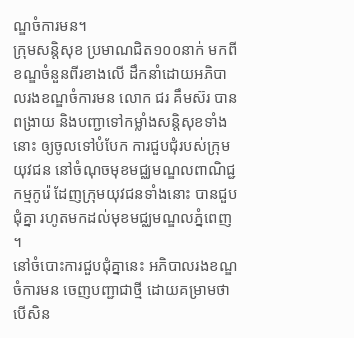ណ្ឌចំការមន។
ក្រុមសន្តិសុខ ប្រមាណជិត១០០នាក់ មកពីខណ្ឌចំនួនពីរខាងលើ ដឹកនាំដោយអភិបាលរងខណ្ឌចំការមន លោក ជរ គឹមស៊រ បានពង្រាយ និងបញ្ជាទៅកម្លាំងសន្តិសុខទាំងនោះ ឲ្យចូលទៅបំបែក ការជួបជុំរបស់ក្រុមយុវជន នៅចំណុចមុខមជ្ឈមណ្ឌលពាណិជ្ជកម្មកូរ៉េ ដែញក្រុមយុវជនទាំងនោះ បានជួបជុំគ្នា រហូតមកដល់មុខមជ្ឈមណ្ឌលភ្នំពេញ ។
នៅចំបោះការជួបជុំគ្នានេះ អភិបាលរងខណ្ឌចំការមន ចេញបញ្ជាជាថ្មី ដោយគម្រាមថា បើសិន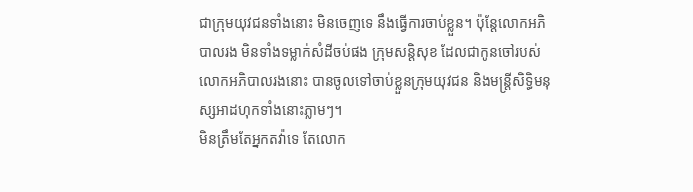ជាក្រុមយុវជនទាំងនោះ មិនចេញទេ នឹងធ្វើការចាប់ខ្លួន។ ប៉ុន្តែលោកអភិបាលរង មិនទាំងទម្លាក់សំដីចប់ផង ក្រុមសន្តិសុខ ដែលជាកូនចៅរបស់លោកអភិបាលរងនោះ បានចូលទៅចាប់ខ្លួនក្រុមយុវជន និងមន្រ្តីសិទ្ធិមនុស្សអាដហុកទាំងនោះភ្លាមៗ។
មិនត្រឹមតែអ្នកតវ៉ាទេ តែលោក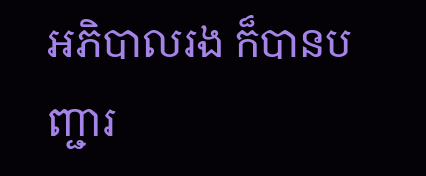អភិបាលរង ក៏បានបញ្ជារ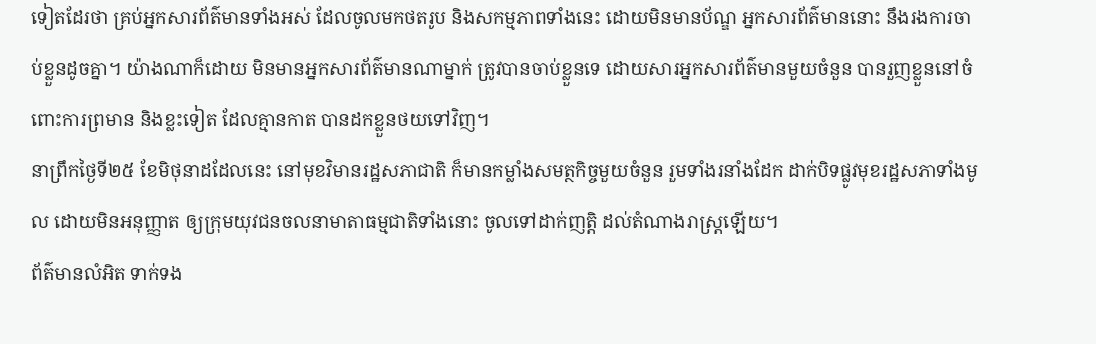ទៀតដែរថា គ្រប់អ្នកសារព័ត៌មានទាំងអស់ ដែលចូលមកថតរូប និងសកម្មភាពទាំងនេះ ដោយមិនមានប័ណ្ឌ អ្នកសារព័ត៌មាននោះ នឹងរងការចាប់ខ្លួនដូចគ្នា។ យ៉ាងណាក៏ដោយ មិនមានអ្នកសារព័ត៌មានណាម្នាក់ ត្រូវបានចាប់ខ្លួនទេ ដោយសារអ្នកសារព័ត៌មានមួយចំនួន បានរួញខ្លួននៅចំពោះការព្រមាន និងខ្លះទៀត ដែលគ្មានកាត បានដកខ្លួនថយទៅវិញ។
នាព្រឹកថ្ងៃទី២៥ ខែមិថុនាដដែលនេះ នៅមុខវិមានរដ្ឋសភាជាតិ ក៏មានកម្លាំងសមត្ថកិច្ចមួយចំនួន រួមទាំងរនាំងដែក ដាក់បិទផ្លូវមុខរដ្ឋសភាទាំងមូល ដោយមិនអនុញ្ញាត ឲ្យក្រុមយុវជនចលនាមាតាធម្មជាតិទាំងនោះ ចូលទៅដាក់ញត្តិ ដល់តំណាងរាស្រ្តឡើយ។
ព័ត៌មានលំអិត ទាក់ទង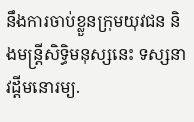នឹងការចាប់ខ្លួនក្រុមយុវជន និងមន្រ្តីសិទ្ធិមនុស្សនេះ ទស្សនាវដ្តីមនោរម្យ.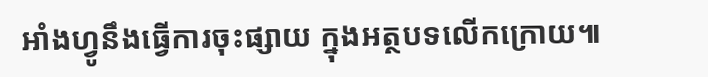អាំងហ្វូនឹងធ្វើការចុះផ្សាយ ក្នុងអត្ថបទលើកក្រោយ៕